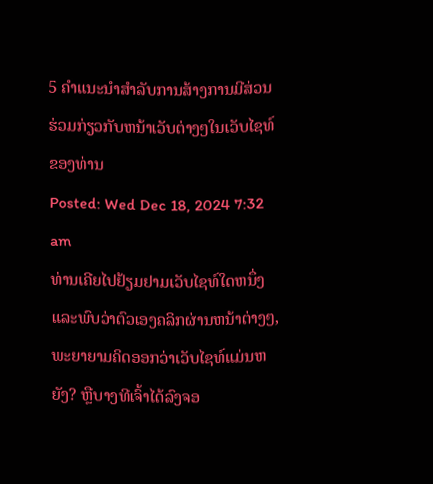5 ຄໍາແນະນໍາສໍາລັບການສ້າງການມີສ່ວນຮ່ວມກ່ຽວກັບຫນ້າເວັບຕ່າງໆໃນເວັບໄຊທ໌ຂອງທ່ານ
Posted: Wed Dec 18, 2024 7:32 am
ທ່ານເຄີຍໄປຢ້ຽມຢາມເວັບໄຊທ໌ໃດຫນຶ່ງແລະພົບວ່າຕົວເອງຄລິກຜ່ານຫນ້າຕ່າງໆ, ພະຍາຍາມຄິດອອກວ່າເວັບໄຊທ໌ແມ່ນຫຍັງ? ຫຼືບາງທີເຈົ້າໄດ້ລົງຈອ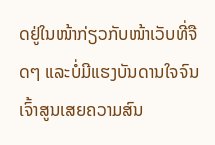ດຢູ່ໃນໜ້າກ່ຽວກັບໜ້າເວັບທີ່ຈືດໆ ແລະບໍ່ມີແຮງບັນດານໃຈຈົນເຈົ້າສູນເສຍຄວາມສົນ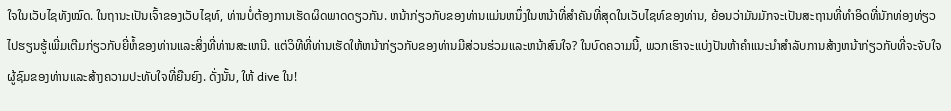ໃຈໃນເວັບໄຊທັງໝົດ. ໃນຖານະເປັນເຈົ້າຂອງເວັບໄຊທ໌, ທ່ານບໍ່ຕ້ອງການເຮັດຜິດພາດດຽວກັນ. ຫນ້າກ່ຽວກັບຂອງທ່ານແມ່ນຫນຶ່ງໃນຫນ້າທີ່ສໍາຄັນທີ່ສຸດໃນເວັບໄຊທ໌ຂອງທ່ານ, ຍ້ອນວ່າມັນມັກຈະເປັນສະຖານທີ່ທໍາອິດທີ່ນັກທ່ອງທ່ຽວໄປຮຽນຮູ້ເພີ່ມເຕີມກ່ຽວກັບຍີ່ຫໍ້ຂອງທ່ານແລະສິ່ງທີ່ທ່ານສະເຫນີ. ແຕ່ວິທີທີ່ທ່ານເຮັດໃຫ້ຫນ້າກ່ຽວກັບຂອງທ່ານມີສ່ວນຮ່ວມແລະຫນ້າສົນໃຈ? ໃນບົດຄວາມນີ້, ພວກເຮົາຈະແບ່ງປັນຫ້າຄໍາແນະນໍາສໍາລັບການສ້າງຫນ້າກ່ຽວກັບທີ່ຈະຈັບໃຈຜູ້ຊົມຂອງທ່ານແລະສ້າງຄວາມປະທັບໃຈທີ່ຍືນຍົງ. ດັ່ງນັ້ນ, ໃຫ້ dive ໃນ!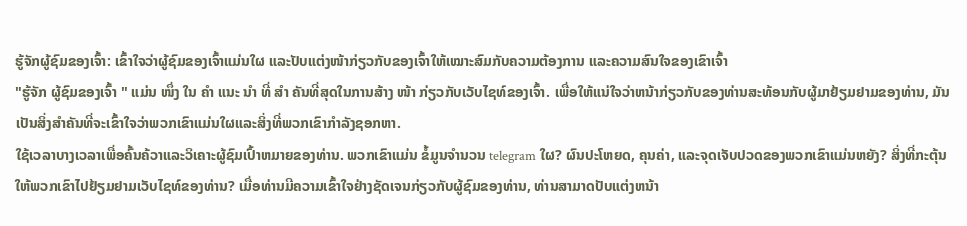ຮູ້ຈັກຜູ້ຊົມຂອງເຈົ້າ: ເຂົ້າໃຈວ່າຜູ້ຊົມຂອງເຈົ້າແມ່ນໃຜ ແລະປັບແຕ່ງໜ້າກ່ຽວກັບຂອງເຈົ້າໃຫ້ເໝາະສົມກັບຄວາມຕ້ອງການ ແລະຄວາມສົນໃຈຂອງເຂົາເຈົ້າ
"ຮູ້ຈັກ ຜູ້ຊົມຂອງເຈົ້າ " ແມ່ນ ໜຶ່ງ ໃນ ຄຳ ແນະ ນຳ ທີ່ ສຳ ຄັນທີ່ສຸດໃນການສ້າງ ໜ້າ ກ່ຽວກັບເວັບໄຊທ໌ຂອງເຈົ້າ. ເພື່ອໃຫ້ແນ່ໃຈວ່າຫນ້າກ່ຽວກັບຂອງທ່ານສະທ້ອນກັບຜູ້ມາຢ້ຽມຢາມຂອງທ່ານ, ມັນເປັນສິ່ງສໍາຄັນທີ່ຈະເຂົ້າໃຈວ່າພວກເຂົາແມ່ນໃຜແລະສິ່ງທີ່ພວກເຂົາກໍາລັງຊອກຫາ.
ໃຊ້ເວລາບາງເວລາເພື່ອຄົ້ນຄ້ວາແລະວິເຄາະຜູ້ຊົມເປົ້າຫມາຍຂອງທ່ານ. ພວກເຂົາແມ່ນ ຂໍ້ມູນຈໍານວນ telegram ໃຜ? ຜົນປະໂຫຍດ, ຄຸນຄ່າ, ແລະຈຸດເຈັບປວດຂອງພວກເຂົາແມ່ນຫຍັງ? ສິ່ງທີ່ກະຕຸ້ນໃຫ້ພວກເຂົາໄປຢ້ຽມຢາມເວັບໄຊທ໌ຂອງທ່ານ? ເມື່ອທ່ານມີຄວາມເຂົ້າໃຈຢ່າງຊັດເຈນກ່ຽວກັບຜູ້ຊົມຂອງທ່ານ, ທ່ານສາມາດປັບແຕ່ງຫນ້າ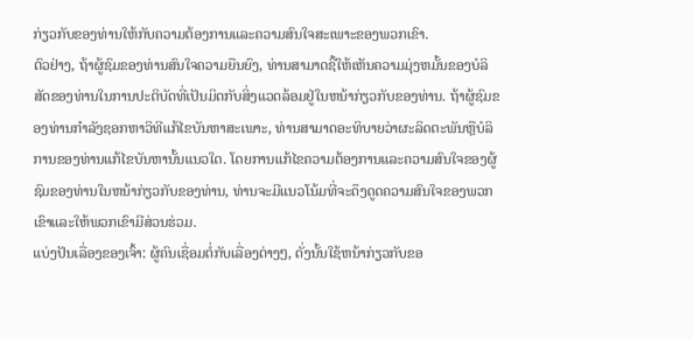ກ່ຽວກັບຂອງທ່ານໃຫ້ກັບຄວາມຕ້ອງການແລະຄວາມສົນໃຈສະເພາະຂອງພວກເຂົາ.
ຕົວຢ່າງ, ຖ້າຜູ້ຊົມຂອງທ່ານສົນໃຈຄວາມຍືນຍົງ, ທ່ານສາມາດຊີ້ໃຫ້ເຫັນຄວາມມຸ່ງຫມັ້ນຂອງບໍລິສັດຂອງທ່ານໃນການປະຕິບັດທີ່ເປັນມິດກັບສິ່ງແວດລ້ອມຢູ່ໃນຫນ້າກ່ຽວກັບຂອງທ່ານ. ຖ້າຜູ້ຊົມຂອງທ່ານກໍາລັງຊອກຫາວິທີແກ້ໄຂບັນຫາສະເພາະ, ທ່ານສາມາດອະທິບາຍວ່າຜະລິດຕະພັນຫຼືບໍລິການຂອງທ່ານແກ້ໄຂບັນຫານັ້ນແນວໃດ. ໂດຍການແກ້ໄຂຄວາມຕ້ອງການແລະຄວາມສົນໃຈຂອງຜູ້ຊົມຂອງທ່ານໃນຫນ້າກ່ຽວກັບຂອງທ່ານ, ທ່ານຈະມີແນວໂນ້ມທີ່ຈະດຶງດູດຄວາມສົນໃຈຂອງພວກເຂົາແລະໃຫ້ພວກເຂົາມີສ່ວນຮ່ວມ.
ແບ່ງປັນເລື່ອງຂອງເຈົ້າ: ຜູ້ຄົນເຊື່ອມຕໍ່ກັບເລື່ອງຕ່າງໆ, ດັ່ງນັ້ນໃຊ້ຫນ້າກ່ຽວກັບຂອ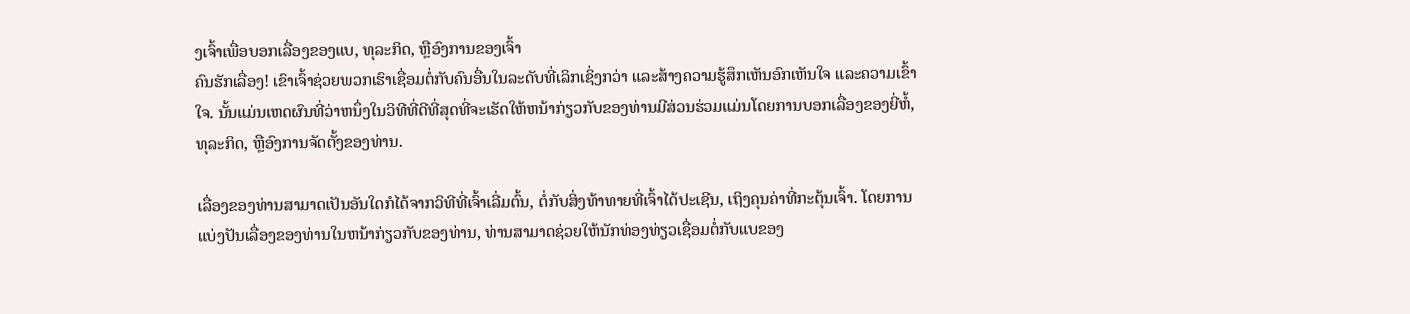ງເຈົ້າເພື່ອບອກເລື່ອງຂອງແບ, ທຸລະກິດ, ຫຼືອົງການຂອງເຈົ້າ
ຄົນຮັກເລື່ອງ! ເຂົາເຈົ້າຊ່ວຍພວກເຮົາເຊື່ອມຕໍ່ກັບຄົນອື່ນໃນລະດັບທີ່ເລິກເຊິ່ງກວ່າ ແລະສ້າງຄວາມຮູ້ສຶກເຫັນອົກເຫັນໃຈ ແລະຄວາມເຂົ້າໃຈ. ນັ້ນແມ່ນເຫດຜົນທີ່ວ່າຫນຶ່ງໃນວິທີທີ່ດີທີ່ສຸດທີ່ຈະເຮັດໃຫ້ຫນ້າກ່ຽວກັບຂອງທ່ານມີສ່ວນຮ່ວມແມ່ນໂດຍການບອກເລື່ອງຂອງຍີ່ຫໍ້, ທຸລະກິດ, ຫຼືອົງການຈັດຕັ້ງຂອງທ່ານ.

ເລື່ອງຂອງທ່ານສາມາດເປັນອັນໃດກໍໄດ້ຈາກວິທີທີ່ເຈົ້າເລີ່ມຕົ້ນ, ຕໍ່ກັບສິ່ງທ້າທາຍທີ່ເຈົ້າໄດ້ປະເຊີນ, ເຖິງຄຸນຄ່າທີ່ກະຕຸ້ນເຈົ້າ. ໂດຍການແບ່ງປັນເລື່ອງຂອງທ່ານໃນຫນ້າກ່ຽວກັບຂອງທ່ານ, ທ່ານສາມາດຊ່ວຍໃຫ້ນັກທ່ອງທ່ຽວເຊື່ອມຕໍ່ກັບແບຂອງ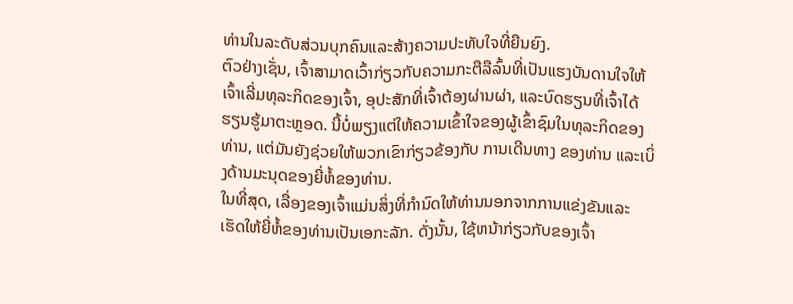ທ່ານໃນລະດັບສ່ວນບຸກຄົນແລະສ້າງຄວາມປະທັບໃຈທີ່ຍືນຍົງ.
ຕົວຢ່າງເຊັ່ນ, ເຈົ້າສາມາດເວົ້າກ່ຽວກັບຄວາມກະຕືລືລົ້ນທີ່ເປັນແຮງບັນດານໃຈໃຫ້ເຈົ້າເລີ່ມທຸລະກິດຂອງເຈົ້າ, ອຸປະສັກທີ່ເຈົ້າຕ້ອງຜ່ານຜ່າ, ແລະບົດຮຽນທີ່ເຈົ້າໄດ້ຮຽນຮູ້ມາຕະຫຼອດ. ນີ້ບໍ່ພຽງແຕ່ໃຫ້ຄວາມເຂົ້າໃຈຂອງຜູ້ເຂົ້າຊົມໃນທຸລະກິດຂອງທ່ານ, ແຕ່ມັນຍັງຊ່ວຍໃຫ້ພວກເຂົາກ່ຽວຂ້ອງກັບ ການເດີນທາງ ຂອງທ່ານ ແລະເບິ່ງດ້ານມະນຸດຂອງຍີ່ຫໍ້ຂອງທ່ານ.
ໃນທີ່ສຸດ, ເລື່ອງຂອງເຈົ້າແມ່ນສິ່ງທີ່ກໍານົດໃຫ້ທ່ານນອກຈາກການແຂ່ງຂັນແລະເຮັດໃຫ້ຍີ່ຫໍ້ຂອງທ່ານເປັນເອກະລັກ. ດັ່ງນັ້ນ, ໃຊ້ຫນ້າກ່ຽວກັບຂອງເຈົ້າ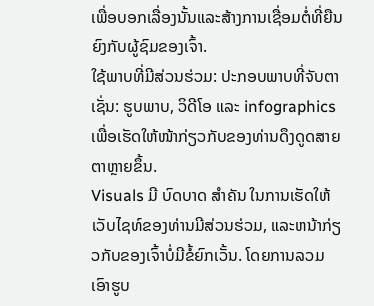ເພື່ອບອກເລື່ອງນັ້ນແລະສ້າງການເຊື່ອມຕໍ່ທີ່ຍືນຍົງກັບຜູ້ຊົມຂອງເຈົ້າ.
ໃຊ້ພາບທີ່ມີສ່ວນຮ່ວມ: ປະກອບພາບທີ່ຈັບຕາ ເຊັ່ນ: ຮູບພາບ, ວິດີໂອ ແລະ infographics ເພື່ອເຮັດໃຫ້ໜ້າກ່ຽວກັບຂອງທ່ານດຶງດູດສາຍຕາຫຼາຍຂຶ້ນ.
Visuals ມີ ບົດບາດ ສໍາຄັນ ໃນການເຮັດໃຫ້ເວັບໄຊທ໌ຂອງທ່ານມີສ່ວນຮ່ວມ, ແລະຫນ້າກ່ຽວກັບຂອງເຈົ້າບໍ່ມີຂໍ້ຍົກເວັ້ນ. ໂດຍການລວມເອົາຮູບ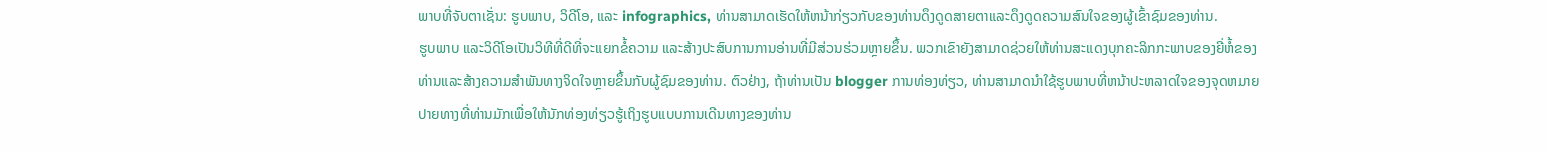ພາບທີ່ຈັບຕາເຊັ່ນ: ຮູບພາບ, ວິດີໂອ, ແລະ infographics, ທ່ານສາມາດເຮັດໃຫ້ຫນ້າກ່ຽວກັບຂອງທ່ານດຶງດູດສາຍຕາແລະດຶງດູດຄວາມສົນໃຈຂອງຜູ້ເຂົ້າຊົມຂອງທ່ານ.
ຮູບພາບ ແລະວິດີໂອເປັນວິທີທີ່ດີທີ່ຈະແຍກຂໍ້ຄວາມ ແລະສ້າງປະສົບການການອ່ານທີ່ມີສ່ວນຮ່ວມຫຼາຍຂຶ້ນ. ພວກເຂົາຍັງສາມາດຊ່ວຍໃຫ້ທ່ານສະແດງບຸກຄະລິກກະພາບຂອງຍີ່ຫໍ້ຂອງທ່ານແລະສ້າງຄວາມສໍາພັນທາງຈິດໃຈຫຼາຍຂຶ້ນກັບຜູ້ຊົມຂອງທ່ານ. ຕົວຢ່າງ, ຖ້າທ່ານເປັນ blogger ການທ່ອງທ່ຽວ, ທ່ານສາມາດນໍາໃຊ້ຮູບພາບທີ່ຫນ້າປະຫລາດໃຈຂອງຈຸດຫມາຍປາຍທາງທີ່ທ່ານມັກເພື່ອໃຫ້ນັກທ່ອງທ່ຽວຮູ້ເຖິງຮູບແບບການເດີນທາງຂອງທ່ານ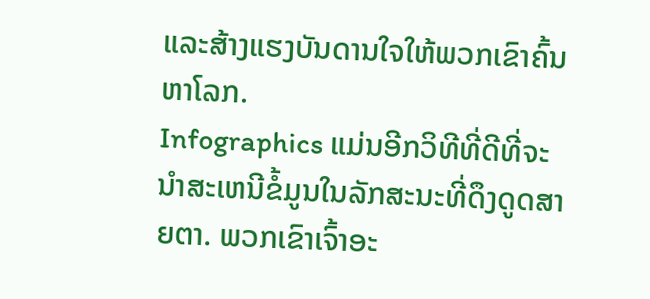ແລະສ້າງແຮງບັນດານໃຈໃຫ້ພວກເຂົາຄົ້ນຫາໂລກ.
Infographics ແມ່ນອີກວິທີທີ່ດີທີ່ຈະນໍາສະເຫນີຂໍ້ມູນໃນລັກສະນະທີ່ດຶງດູດສາຍຕາ. ພວກເຂົາເຈົ້າອະ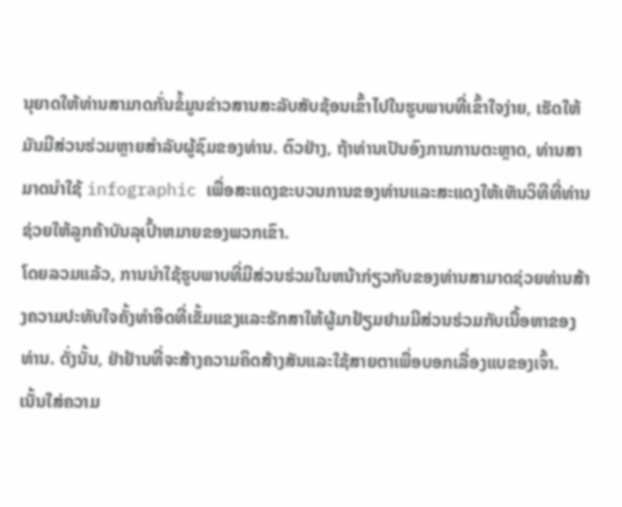ນຸຍາດໃຫ້ທ່ານສາມາດກັ່ນຂໍ້ມູນຂ່າວສານສະລັບສັບຊ້ອນເຂົ້າໄປໃນຮູບພາບທີ່ເຂົ້າໃຈງ່າຍ, ເຮັດໃຫ້ມັນມີສ່ວນຮ່ວມຫຼາຍສໍາລັບຜູ້ຊົມຂອງທ່ານ. ຕົວຢ່າງ, ຖ້າທ່ານເປັນອົງການການຕະຫຼາດ, ທ່ານສາມາດນໍາໃຊ້ infographic ເພື່ອສະແດງຂະບວນການຂອງທ່ານແລະສະແດງໃຫ້ເຫັນວິທີທີ່ທ່ານຊ່ວຍໃຫ້ລູກຄ້າບັນລຸເປົ້າຫມາຍຂອງພວກເຂົາ.
ໂດຍລວມແລ້ວ, ການນໍາໃຊ້ຮູບພາບທີ່ມີສ່ວນຮ່ວມໃນຫນ້າກ່ຽວກັບຂອງທ່ານສາມາດຊ່ວຍທ່ານສ້າງຄວາມປະທັບໃຈຄັ້ງທໍາອິດທີ່ເຂັ້ມແຂງແລະຮັກສາໃຫ້ຜູ້ມາຢ້ຽມຢາມມີສ່ວນຮ່ວມກັບເນື້ອຫາຂອງທ່ານ. ດັ່ງນັ້ນ, ຢ່າຢ້ານທີ່ຈະສ້າງຄວາມຄິດສ້າງສັນແລະໃຊ້ສາຍຕາເພື່ອບອກເລື່ອງແບຂອງເຈົ້າ.
ເນັ້ນໃສ່ຄວາມ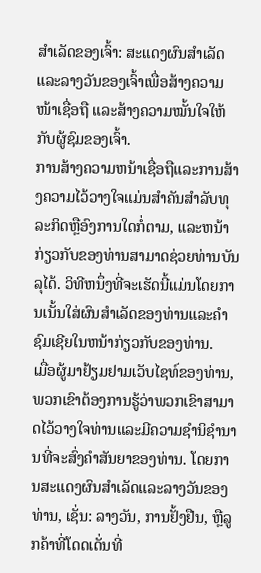ສຳເລັດຂອງເຈົ້າ: ສະແດງຜົນສຳເລັດ ແລະລາງວັນຂອງເຈົ້າເພື່ອສ້າງຄວາມໜ້າເຊື່ອຖື ແລະສ້າງຄວາມໝັ້ນໃຈໃຫ້ກັບຜູ້ຊົມຂອງເຈົ້າ.
ການສ້າງຄວາມຫນ້າເຊື່ອຖືແລະການສ້າງຄວາມໄວ້ວາງໃຈແມ່ນສໍາຄັນສໍາລັບທຸລະກິດຫຼືອົງການໃດກໍ່ຕາມ, ແລະຫນ້າກ່ຽວກັບຂອງທ່ານສາມາດຊ່ວຍທ່ານບັນລຸໄດ້. ວິທີຫນຶ່ງທີ່ຈະເຮັດນີ້ແມ່ນໂດຍການເນັ້ນໃສ່ຜົນສໍາເລັດຂອງທ່ານແລະຄໍາຊົມເຊີຍໃນຫນ້າກ່ຽວກັບຂອງທ່ານ.
ເມື່ອຜູ້ມາຢ້ຽມຢາມເວັບໄຊທ໌ຂອງທ່ານ, ພວກເຂົາຕ້ອງການຮູ້ວ່າພວກເຂົາສາມາດໄວ້ວາງໃຈທ່ານແລະມີຄວາມຊໍານິຊໍານານທີ່ຈະສົ່ງຄໍາສັນຍາຂອງທ່ານ. ໂດຍການສະແດງຜົນສໍາເລັດແລະລາງວັນຂອງທ່ານ, ເຊັ່ນ: ລາງວັນ, ການຢັ້ງຢືນ, ຫຼືລູກຄ້າທີ່ໂດດເດັ່ນທີ່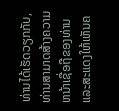ທ່ານໄດ້ເຮັດວຽກກັບ, ທ່ານສາມາດສ້າງຄວາມຫນ້າເຊື່ອຖືຂອງທ່ານແລະສະແດງໃຫ້ເຫັນຄ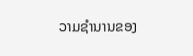ວາມຊໍານານຂອງ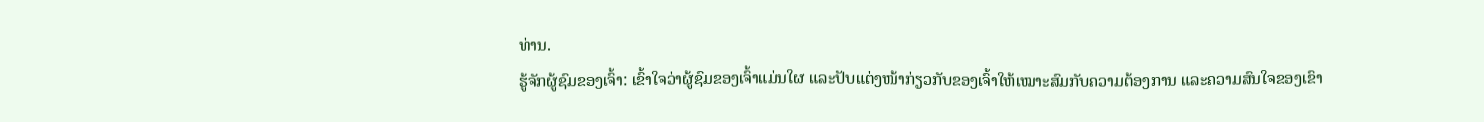ທ່ານ.
ຮູ້ຈັກຜູ້ຊົມຂອງເຈົ້າ: ເຂົ້າໃຈວ່າຜູ້ຊົມຂອງເຈົ້າແມ່ນໃຜ ແລະປັບແຕ່ງໜ້າກ່ຽວກັບຂອງເຈົ້າໃຫ້ເໝາະສົມກັບຄວາມຕ້ອງການ ແລະຄວາມສົນໃຈຂອງເຂົາ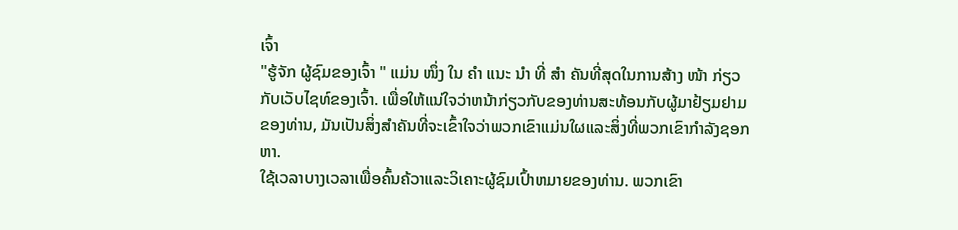ເຈົ້າ
"ຮູ້ຈັກ ຜູ້ຊົມຂອງເຈົ້າ " ແມ່ນ ໜຶ່ງ ໃນ ຄຳ ແນະ ນຳ ທີ່ ສຳ ຄັນທີ່ສຸດໃນການສ້າງ ໜ້າ ກ່ຽວກັບເວັບໄຊທ໌ຂອງເຈົ້າ. ເພື່ອໃຫ້ແນ່ໃຈວ່າຫນ້າກ່ຽວກັບຂອງທ່ານສະທ້ອນກັບຜູ້ມາຢ້ຽມຢາມຂອງທ່ານ, ມັນເປັນສິ່ງສໍາຄັນທີ່ຈະເຂົ້າໃຈວ່າພວກເຂົາແມ່ນໃຜແລະສິ່ງທີ່ພວກເຂົາກໍາລັງຊອກຫາ.
ໃຊ້ເວລາບາງເວລາເພື່ອຄົ້ນຄ້ວາແລະວິເຄາະຜູ້ຊົມເປົ້າຫມາຍຂອງທ່ານ. ພວກເຂົາ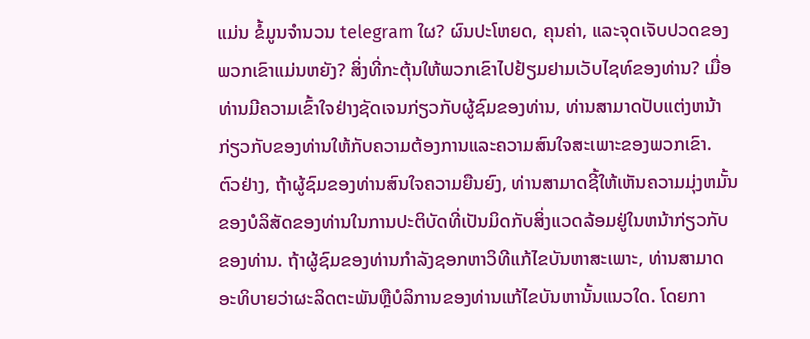ແມ່ນ ຂໍ້ມູນຈໍານວນ telegram ໃຜ? ຜົນປະໂຫຍດ, ຄຸນຄ່າ, ແລະຈຸດເຈັບປວດຂອງພວກເຂົາແມ່ນຫຍັງ? ສິ່ງທີ່ກະຕຸ້ນໃຫ້ພວກເຂົາໄປຢ້ຽມຢາມເວັບໄຊທ໌ຂອງທ່ານ? ເມື່ອທ່ານມີຄວາມເຂົ້າໃຈຢ່າງຊັດເຈນກ່ຽວກັບຜູ້ຊົມຂອງທ່ານ, ທ່ານສາມາດປັບແຕ່ງຫນ້າກ່ຽວກັບຂອງທ່ານໃຫ້ກັບຄວາມຕ້ອງການແລະຄວາມສົນໃຈສະເພາະຂອງພວກເຂົາ.
ຕົວຢ່າງ, ຖ້າຜູ້ຊົມຂອງທ່ານສົນໃຈຄວາມຍືນຍົງ, ທ່ານສາມາດຊີ້ໃຫ້ເຫັນຄວາມມຸ່ງຫມັ້ນຂອງບໍລິສັດຂອງທ່ານໃນການປະຕິບັດທີ່ເປັນມິດກັບສິ່ງແວດລ້ອມຢູ່ໃນຫນ້າກ່ຽວກັບຂອງທ່ານ. ຖ້າຜູ້ຊົມຂອງທ່ານກໍາລັງຊອກຫາວິທີແກ້ໄຂບັນຫາສະເພາະ, ທ່ານສາມາດອະທິບາຍວ່າຜະລິດຕະພັນຫຼືບໍລິການຂອງທ່ານແກ້ໄຂບັນຫານັ້ນແນວໃດ. ໂດຍກາ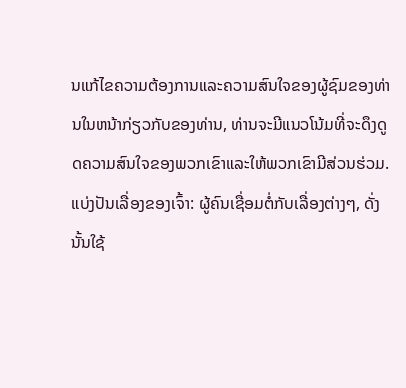ນແກ້ໄຂຄວາມຕ້ອງການແລະຄວາມສົນໃຈຂອງຜູ້ຊົມຂອງທ່ານໃນຫນ້າກ່ຽວກັບຂອງທ່ານ, ທ່ານຈະມີແນວໂນ້ມທີ່ຈະດຶງດູດຄວາມສົນໃຈຂອງພວກເຂົາແລະໃຫ້ພວກເຂົາມີສ່ວນຮ່ວມ.
ແບ່ງປັນເລື່ອງຂອງເຈົ້າ: ຜູ້ຄົນເຊື່ອມຕໍ່ກັບເລື່ອງຕ່າງໆ, ດັ່ງນັ້ນໃຊ້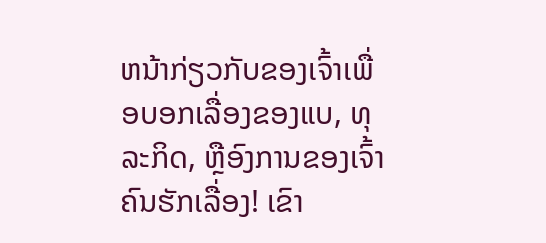ຫນ້າກ່ຽວກັບຂອງເຈົ້າເພື່ອບອກເລື່ອງຂອງແບ, ທຸລະກິດ, ຫຼືອົງການຂອງເຈົ້າ
ຄົນຮັກເລື່ອງ! ເຂົາ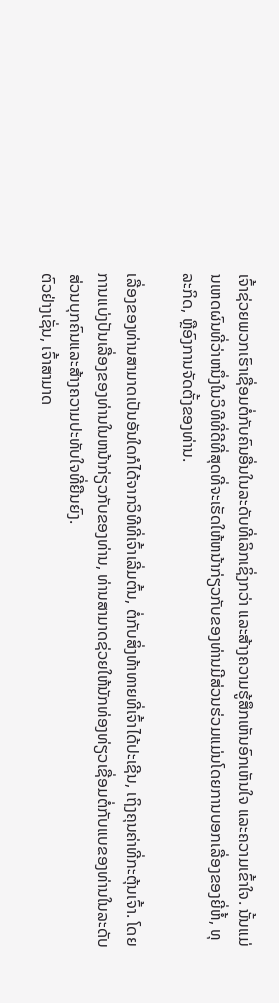ເຈົ້າຊ່ວຍພວກເຮົາເຊື່ອມຕໍ່ກັບຄົນອື່ນໃນລະດັບທີ່ເລິກເຊິ່ງກວ່າ ແລະສ້າງຄວາມຮູ້ສຶກເຫັນອົກເຫັນໃຈ ແລະຄວາມເຂົ້າໃຈ. ນັ້ນແມ່ນເຫດຜົນທີ່ວ່າຫນຶ່ງໃນວິທີທີ່ດີທີ່ສຸດທີ່ຈະເຮັດໃຫ້ຫນ້າກ່ຽວກັບຂອງທ່ານມີສ່ວນຮ່ວມແມ່ນໂດຍການບອກເລື່ອງຂອງຍີ່ຫໍ້, ທຸລະກິດ, ຫຼືອົງການຈັດຕັ້ງຂອງທ່ານ.

ເລື່ອງຂອງທ່ານສາມາດເປັນອັນໃດກໍໄດ້ຈາກວິທີທີ່ເຈົ້າເລີ່ມຕົ້ນ, ຕໍ່ກັບສິ່ງທ້າທາຍທີ່ເຈົ້າໄດ້ປະເຊີນ, ເຖິງຄຸນຄ່າທີ່ກະຕຸ້ນເຈົ້າ. ໂດຍການແບ່ງປັນເລື່ອງຂອງທ່ານໃນຫນ້າກ່ຽວກັບຂອງທ່ານ, ທ່ານສາມາດຊ່ວຍໃຫ້ນັກທ່ອງທ່ຽວເຊື່ອມຕໍ່ກັບແບຂອງທ່ານໃນລະດັບສ່ວນບຸກຄົນແລະສ້າງຄວາມປະທັບໃຈທີ່ຍືນຍົງ.
ຕົວຢ່າງເຊັ່ນ, ເຈົ້າສາມາດ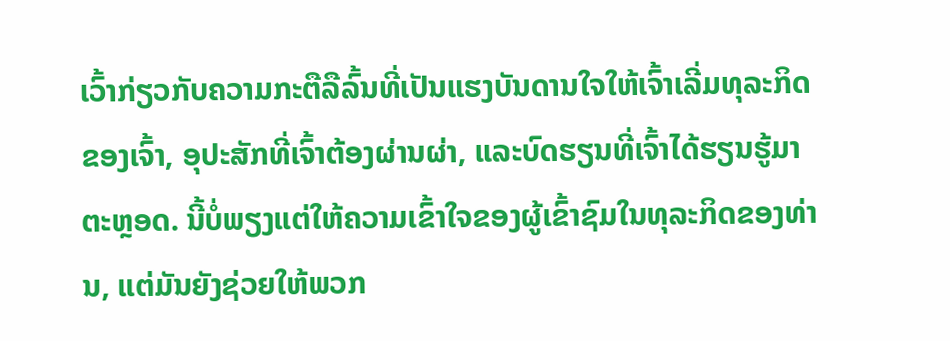ເວົ້າກ່ຽວກັບຄວາມກະຕືລືລົ້ນທີ່ເປັນແຮງບັນດານໃຈໃຫ້ເຈົ້າເລີ່ມທຸລະກິດຂອງເຈົ້າ, ອຸປະສັກທີ່ເຈົ້າຕ້ອງຜ່ານຜ່າ, ແລະບົດຮຽນທີ່ເຈົ້າໄດ້ຮຽນຮູ້ມາຕະຫຼອດ. ນີ້ບໍ່ພຽງແຕ່ໃຫ້ຄວາມເຂົ້າໃຈຂອງຜູ້ເຂົ້າຊົມໃນທຸລະກິດຂອງທ່ານ, ແຕ່ມັນຍັງຊ່ວຍໃຫ້ພວກ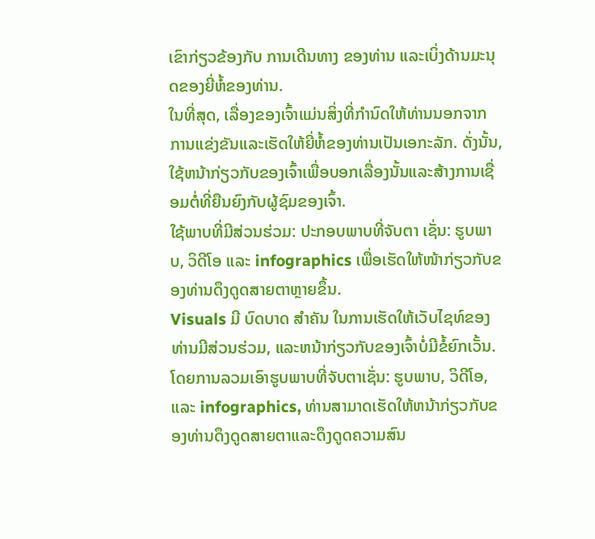ເຂົາກ່ຽວຂ້ອງກັບ ການເດີນທາງ ຂອງທ່ານ ແລະເບິ່ງດ້ານມະນຸດຂອງຍີ່ຫໍ້ຂອງທ່ານ.
ໃນທີ່ສຸດ, ເລື່ອງຂອງເຈົ້າແມ່ນສິ່ງທີ່ກໍານົດໃຫ້ທ່ານນອກຈາກການແຂ່ງຂັນແລະເຮັດໃຫ້ຍີ່ຫໍ້ຂອງທ່ານເປັນເອກະລັກ. ດັ່ງນັ້ນ, ໃຊ້ຫນ້າກ່ຽວກັບຂອງເຈົ້າເພື່ອບອກເລື່ອງນັ້ນແລະສ້າງການເຊື່ອມຕໍ່ທີ່ຍືນຍົງກັບຜູ້ຊົມຂອງເຈົ້າ.
ໃຊ້ພາບທີ່ມີສ່ວນຮ່ວມ: ປະກອບພາບທີ່ຈັບຕາ ເຊັ່ນ: ຮູບພາບ, ວິດີໂອ ແລະ infographics ເພື່ອເຮັດໃຫ້ໜ້າກ່ຽວກັບຂອງທ່ານດຶງດູດສາຍຕາຫຼາຍຂຶ້ນ.
Visuals ມີ ບົດບາດ ສໍາຄັນ ໃນການເຮັດໃຫ້ເວັບໄຊທ໌ຂອງທ່ານມີສ່ວນຮ່ວມ, ແລະຫນ້າກ່ຽວກັບຂອງເຈົ້າບໍ່ມີຂໍ້ຍົກເວັ້ນ. ໂດຍການລວມເອົາຮູບພາບທີ່ຈັບຕາເຊັ່ນ: ຮູບພາບ, ວິດີໂອ, ແລະ infographics, ທ່ານສາມາດເຮັດໃຫ້ຫນ້າກ່ຽວກັບຂອງທ່ານດຶງດູດສາຍຕາແລະດຶງດູດຄວາມສົນ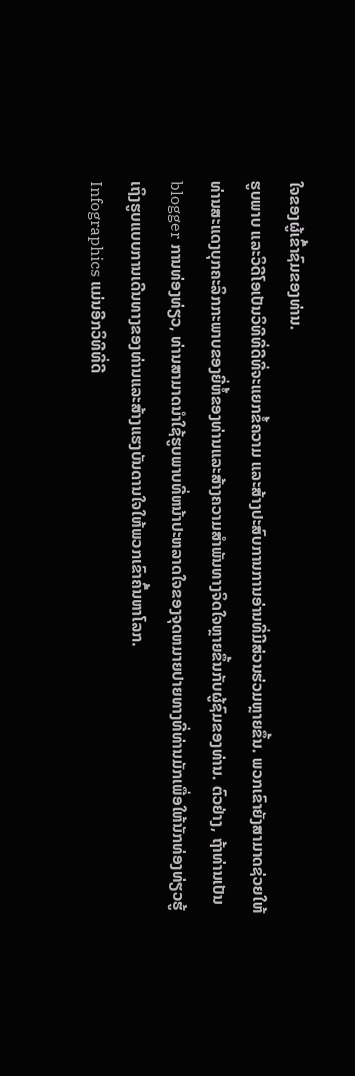ໃຈຂອງຜູ້ເຂົ້າຊົມຂອງທ່ານ.
ຮູບພາບ ແລະວິດີໂອເປັນວິທີທີ່ດີທີ່ຈະແຍກຂໍ້ຄວາມ ແລະສ້າງປະສົບການການອ່ານທີ່ມີສ່ວນຮ່ວມຫຼາຍຂຶ້ນ. ພວກເຂົາຍັງສາມາດຊ່ວຍໃຫ້ທ່ານສະແດງບຸກຄະລິກກະພາບຂອງຍີ່ຫໍ້ຂອງທ່ານແລະສ້າງຄວາມສໍາພັນທາງຈິດໃຈຫຼາຍຂຶ້ນກັບຜູ້ຊົມຂອງທ່ານ. ຕົວຢ່າງ, ຖ້າທ່ານເປັນ blogger ການທ່ອງທ່ຽວ, ທ່ານສາມາດນໍາໃຊ້ຮູບພາບທີ່ຫນ້າປະຫລາດໃຈຂອງຈຸດຫມາຍປາຍທາງທີ່ທ່ານມັກເພື່ອໃຫ້ນັກທ່ອງທ່ຽວຮູ້ເຖິງຮູບແບບການເດີນທາງຂອງທ່ານແລະສ້າງແຮງບັນດານໃຈໃຫ້ພວກເຂົາຄົ້ນຫາໂລກ.
Infographics ແມ່ນອີກວິທີທີ່ດີ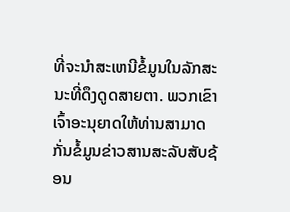ທີ່ຈະນໍາສະເຫນີຂໍ້ມູນໃນລັກສະນະທີ່ດຶງດູດສາຍຕາ. ພວກເຂົາເຈົ້າອະນຸຍາດໃຫ້ທ່ານສາມາດກັ່ນຂໍ້ມູນຂ່າວສານສະລັບສັບຊ້ອນ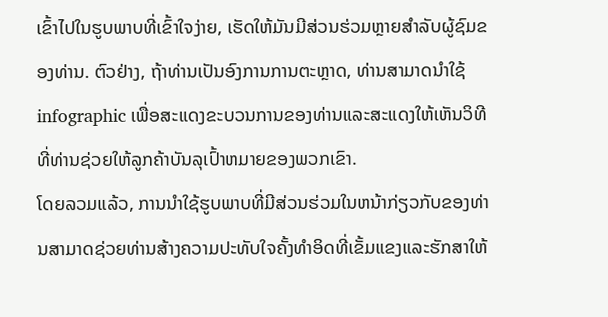ເຂົ້າໄປໃນຮູບພາບທີ່ເຂົ້າໃຈງ່າຍ, ເຮັດໃຫ້ມັນມີສ່ວນຮ່ວມຫຼາຍສໍາລັບຜູ້ຊົມຂອງທ່ານ. ຕົວຢ່າງ, ຖ້າທ່ານເປັນອົງການການຕະຫຼາດ, ທ່ານສາມາດນໍາໃຊ້ infographic ເພື່ອສະແດງຂະບວນການຂອງທ່ານແລະສະແດງໃຫ້ເຫັນວິທີທີ່ທ່ານຊ່ວຍໃຫ້ລູກຄ້າບັນລຸເປົ້າຫມາຍຂອງພວກເຂົາ.
ໂດຍລວມແລ້ວ, ການນໍາໃຊ້ຮູບພາບທີ່ມີສ່ວນຮ່ວມໃນຫນ້າກ່ຽວກັບຂອງທ່ານສາມາດຊ່ວຍທ່ານສ້າງຄວາມປະທັບໃຈຄັ້ງທໍາອິດທີ່ເຂັ້ມແຂງແລະຮັກສາໃຫ້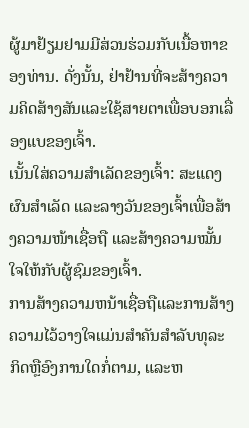ຜູ້ມາຢ້ຽມຢາມມີສ່ວນຮ່ວມກັບເນື້ອຫາຂອງທ່ານ. ດັ່ງນັ້ນ, ຢ່າຢ້ານທີ່ຈະສ້າງຄວາມຄິດສ້າງສັນແລະໃຊ້ສາຍຕາເພື່ອບອກເລື່ອງແບຂອງເຈົ້າ.
ເນັ້ນໃສ່ຄວາມສຳເລັດຂອງເຈົ້າ: ສະແດງຜົນສຳເລັດ ແລະລາງວັນຂອງເຈົ້າເພື່ອສ້າງຄວາມໜ້າເຊື່ອຖື ແລະສ້າງຄວາມໝັ້ນໃຈໃຫ້ກັບຜູ້ຊົມຂອງເຈົ້າ.
ການສ້າງຄວາມຫນ້າເຊື່ອຖືແລະການສ້າງຄວາມໄວ້ວາງໃຈແມ່ນສໍາຄັນສໍາລັບທຸລະກິດຫຼືອົງການໃດກໍ່ຕາມ, ແລະຫ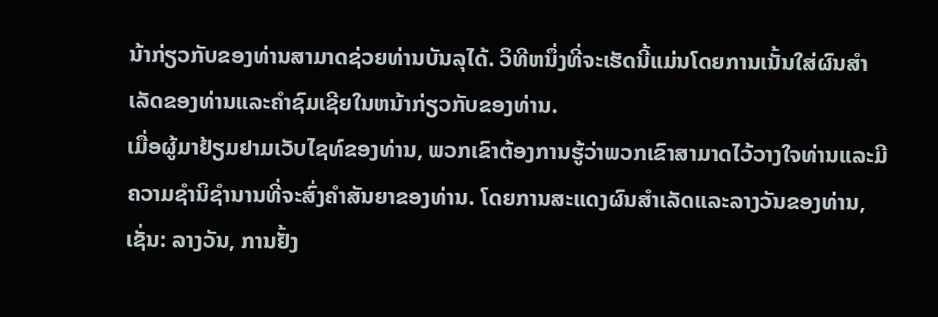ນ້າກ່ຽວກັບຂອງທ່ານສາມາດຊ່ວຍທ່ານບັນລຸໄດ້. ວິທີຫນຶ່ງທີ່ຈະເຮັດນີ້ແມ່ນໂດຍການເນັ້ນໃສ່ຜົນສໍາເລັດຂອງທ່ານແລະຄໍາຊົມເຊີຍໃນຫນ້າກ່ຽວກັບຂອງທ່ານ.
ເມື່ອຜູ້ມາຢ້ຽມຢາມເວັບໄຊທ໌ຂອງທ່ານ, ພວກເຂົາຕ້ອງການຮູ້ວ່າພວກເຂົາສາມາດໄວ້ວາງໃຈທ່ານແລະມີຄວາມຊໍານິຊໍານານທີ່ຈະສົ່ງຄໍາສັນຍາຂອງທ່ານ. ໂດຍການສະແດງຜົນສໍາເລັດແລະລາງວັນຂອງທ່ານ, ເຊັ່ນ: ລາງວັນ, ການຢັ້ງ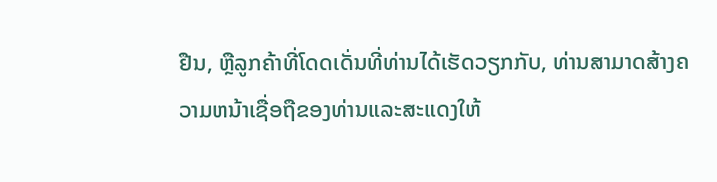ຢືນ, ຫຼືລູກຄ້າທີ່ໂດດເດັ່ນທີ່ທ່ານໄດ້ເຮັດວຽກກັບ, ທ່ານສາມາດສ້າງຄວາມຫນ້າເຊື່ອຖືຂອງທ່ານແລະສະແດງໃຫ້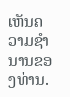ເຫັນຄວາມຊໍານານຂອງທ່ານ.